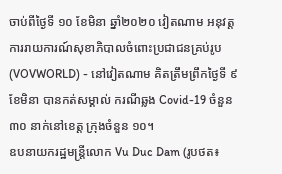ចាប់ពីថ្ងៃទី ១០ ខែមិនា ឆ្នាំ២០២០ វៀតណាម អនុវត្តការរាយការណ៍សុខាភិបាលចំពោះប្រជាជនគ្រប់រូប
(VOVWORLD) - នៅវៀតណាម គិតត្រឹមព្រឹកថ្ងៃទី ៩ ខែមិនា បានកត់សម្គាល់ ករណីឆ្លង Covid-19 ចំនួន ៣០ នាក់នៅខេត្ត ក្រុងចំនួន ១០។
ឧបនាយករដ្ឋមន្ត្រីលោក Vu Duc Dam (រូបថត៖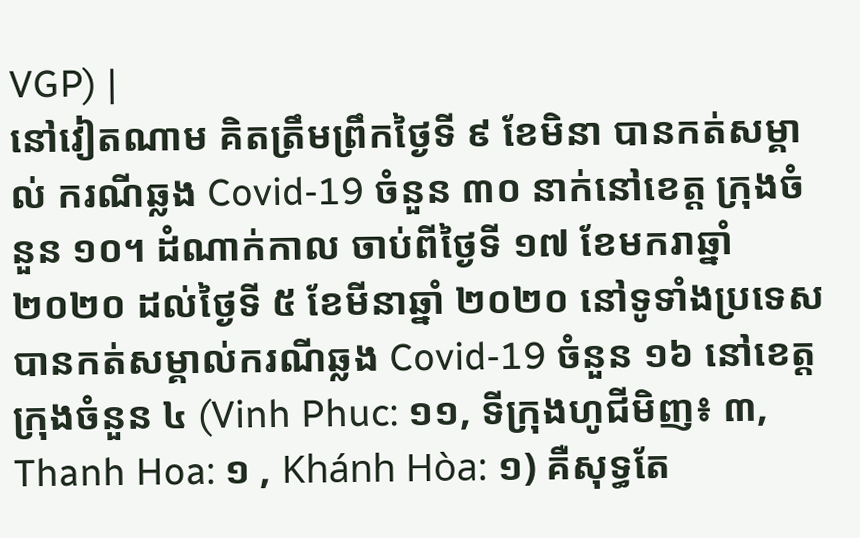VGP) |
នៅវៀតណាម គិតត្រឹមព្រឹកថ្ងៃទី ៩ ខែមិនា បានកត់សម្គាល់ ករណីឆ្លង Covid-19 ចំនួន ៣០ នាក់នៅខេត្ត ក្រុងចំនួន ១០។ ដំណាក់កាល ចាប់ពីថ្ងៃទី ១៧ ខែមករាឆ្នាំ ២០២០ ដល់ថ្ងៃទី ៥ ខែមីនាឆ្នាំ ២០២០ នៅទូទាំងប្រទេសបានកត់សម្គាល់ករណីឆ្លង Covid-19 ចំនួន ១៦ នៅខេត្ត ក្រុងចំនួន ៤ (Vinh Phuc: ១១, ទីក្រុងហូជីមិញ៖ ៣, Thanh Hoa: ១ , Khánh Hòa: ១) គឺសុទ្ធតែ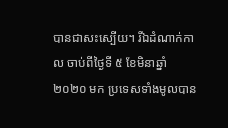បានជាសះស្បើយ។ រីឯដំណាក់កាល ចាប់ពីថ្ងៃទី ៥ ខែមិនាឆ្នាំ ២០២០ មក ប្រទេសទាំងមូលបាន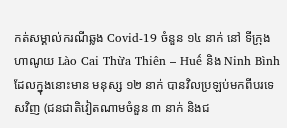កត់សម្គាល់ករណីឆ្លង Covid-19 ចំនួន ១៤ នាក់ នៅ ទីក្រុងហាណូយ Lào Cai Thừa Thiên – Huế និង Ninh Bình ដែលក្នុងនោះមាន មនុស្ស ១២ នាក់ បានវិលប្រឡប់មកពីបរទេសវិញ (ជនជាតិវៀតណាមចំនួន ៣ នាក់ និងជ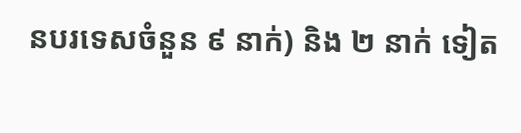នបរទេសចំនួន ៩ នាក់) និង ២ នាក់ ទៀត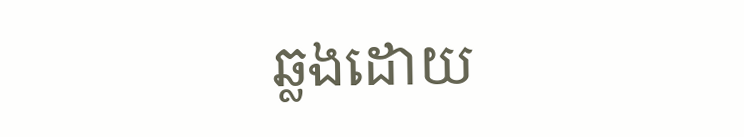ឆ្លងដោយ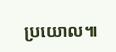ប្រយោល៕